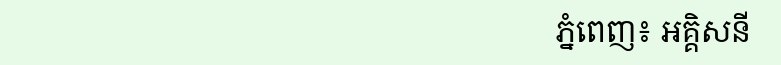ភ្នំពេញ៖ អគ្គិសនី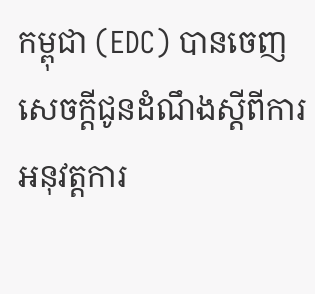កម្ពុជា (EDC) បានចេញ សេចក្តីជូនដំណឹងស្តីពីការអនុវត្តការ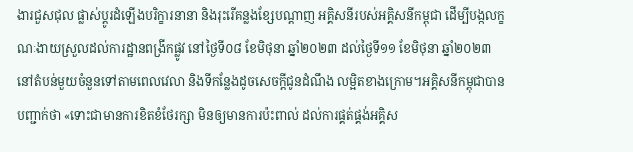ងារជួសជុល ផ្លាស់ប្តូរដំឡើងបរិក្ខារនានា និងរុះរើគន្លងខ្សែបណ្តាញ អគ្គិសនីរបស់អគ្គិសនីកម្ពុជា ដើម្បីបង្កលក្ខណៈងាយស្រួលដល់ការដ្ឋានពង្រីកផ្លូវ នៅថ្ងៃទី០៨ ខែមិថុនា ឆ្នាំ២០២៣ ដល់ថ្ងៃទី១១ ខែមិថុនា ឆ្នាំ២០២៣ នៅតំបន់មួយចំនួនទៅតាមពេលវេលា និងទីកន្លែងដូចសេចក្តីជូនដំណឹង លម្អិតខាងក្រោម។អគ្គិសនីកម្ពុជាបានបញ្ជាក់ថា «ទោះជាមានការខិតខំថែរក្សា មិនឲ្យមានការប៉ះពាល់ ដល់ការផ្គត់ផ្គង់អគ្គិស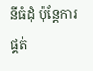នីធំដុំ ប៉ុន្តែការផ្គត់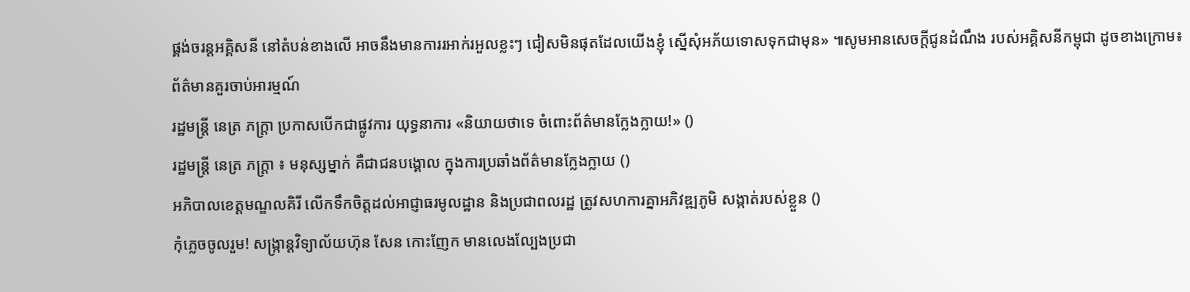ផ្គង់ចរន្តអគ្គិសនី នៅតំបន់ខាងលើ អាចនឹងមានការរអាក់រអួលខ្លះៗ ជៀសមិនផុតដែលយើងខ្ញុំ ស្នើសុំអភ័យទោសទុកជាមុន» ៕សូមអានសេចក្តីជូនដំណឹង របស់អគ្គិសនីកម្ពុជា ដូចខាងក្រោម៖
ព័ត៌មានគួរចាប់អារម្មណ៍
រដ្ឋមន្ត្រី នេត្រ ភក្ត្រា ប្រកាសបើកជាផ្លូវការ យុទ្ធនាការ «និយាយថាទេ ចំពោះព័ត៌មានក្លែងក្លាយ!» ()
រដ្ឋមន្ត្រី នេត្រ ភក្ត្រា ៖ មនុស្សម្នាក់ គឺជាជនបង្គោល ក្នុងការប្រឆាំងព័ត៌មានក្លែងក្លាយ ()
អភិបាលខេត្តមណ្ឌលគិរី លើកទឹកចិត្តដល់អាជ្ញាធរមូលដ្ឋាន និងប្រជាពលរដ្ឋ ត្រូវសហការគ្នាអភិវឌ្ឍភូមិ សង្កាត់របស់ខ្លួន ()
កុំភ្លេចចូលរួម! សង្ក្រាន្តវិទ្យាល័យហ៊ុន សែន កោះញែក មានលេងល្បែងប្រជា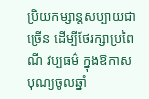ប្រិយកម្សាន្តសប្បាយជាច្រើន ដើម្បីថែរក្សាប្រពៃណី វប្បធម៌ ក្នុងឱកាសបុណ្យចូលឆ្នាំ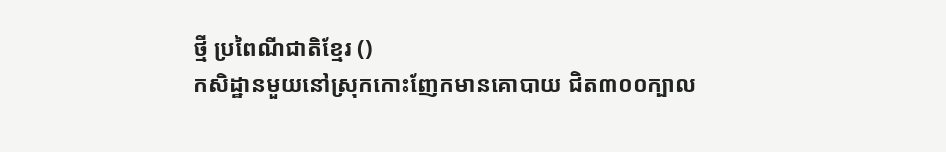ថ្មី ប្រពៃណីជាតិខ្មែរ ()
កសិដ្ឋានមួយនៅស្រុកកោះញែកមានគោបាយ ជិត៣០០ក្បាល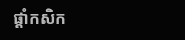ផ្ដាំកសិក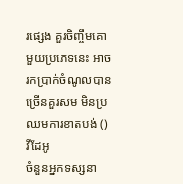រផ្សេង គួរចិញ្ចឹមគោមួយប្រភេទនេះ អាចរកប្រាក់ចំណូលបានច្រើនគួរសម មិនប្រឈមការខាតបង់ ()
វីដែអូ
ចំនួនអ្នកទស្សនា